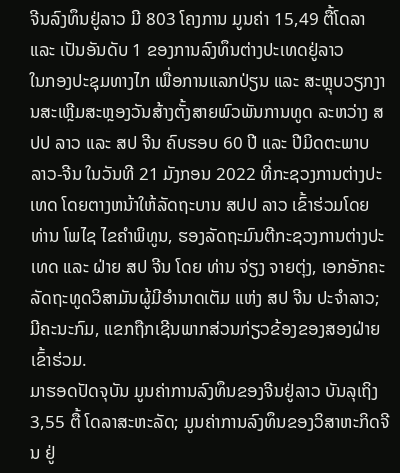ຈີນລົງທຶນຢູ່ລາວ ມີ 803 ໂຄງການ ມູນຄ່າ 15,49 ຕື້ໂດລາ ແລະ ເປັນອັນດັບ 1 ຂອງການລົງທຶນຕ່າງປະເທດຢູ່ລາວ
ໃນກອງປະຊຸມທາງໄກ ເພື່ອການແລກປ່ຽນ ແລະ ສະຫຼຸບວຽກງານສະເຫຼີມສະຫຼອງວັນສ້າງຕັ້ງສາຍພົວພັນການທູດ ລະຫວ່າງ ສປປ ລາວ ແລະ ສປ ຈີນ ຄົບຮອບ 60 ປີ ແລະ ປີມິດຕະພາບ ລາວ-ຈີນ ໃນວັນທີ 21 ມັງກອນ 2022 ທີ່ກະຊວງການຕ່າງປະເທດ ໂດຍຕາງຫນ້າໃຫ້ລັດຖະບານ ສປປ ລາວ ເຂົ້າຮ່ວມໂດຍ ທ່ານ ໂພໄຊ ໄຂຄໍາພິທູນ, ຮອງລັດຖະມົນຕີກະຊວງການຕ່າງປະເທດ ແລະ ຝ່າຍ ສປ ຈີນ ໂດຍ ທ່ານ ຈ່ຽງ ຈາຍຕຸ່ງ, ເອກອັກຄະລັດຖະທູດວິສາມັນຜູ້ມີອຳນາດເຕັມ ແຫ່ງ ສປ ຈີນ ປະຈຳລາວ; ມີຄະນະກົມ, ແຂກຖືກເຊີນພາກສ່ວນກ່ຽວຂ້ອງຂອງສອງຝ່າຍ ເຂົ້າຮ່ວມ.
ມາຮອດປັດຈຸບັນ ມູນຄ່າການລົງທຶນຂອງຈີນຢູ່ລາວ ບັນລຸເຖິງ 3,55 ຕື້ ໂດລາສະຫະລັດ; ມູນຄ່າການລົງທຶນຂອງວິສາຫະກິດຈີນ ຢູ່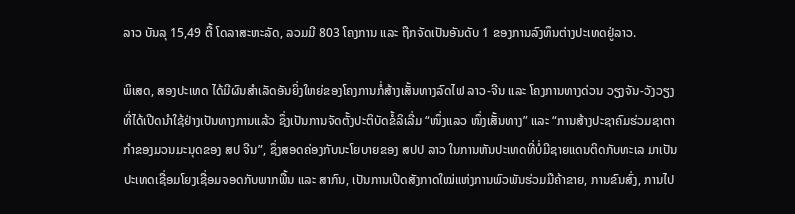ລາວ ບັນລຸ 15,49 ຕື້ ໂດລາສະຫະລັດ, ລວມມີ 803 ໂຄງການ ແລະ ຖືກຈັດເປັນອັນດັບ 1 ຂອງການລົງທຶນຕ່າງປະເທດຢູ່ລາວ.

ພິເສດ, ສອງປະເທດ ໄດ້ມີຜົນສໍາເລັດອັນຍິ່ງໃຫຍ່ຂອງໂຄງການກໍ່ສ້າງເສັ້ນທາງລົດໄຟ ລາວ-ຈີນ ແລະ ໂຄງການທາງດ່ວນ ວຽງຈັນ-ວັງວຽງ ທີ່ໄດ້ເປີດນຳໃຊ້ຢ່າງເປັນທາງການແລ້ວ ຊຶ່ງເປັນການຈັດຕັ້ງປະຕິບັດຂໍ້ລິເລີ່ມ “ໜຶ່ງແລວ ໜຶ່ງເສັ້ນທາງ” ແລະ “ການສ້າງປະຊາຄົມຮ່ວມຊາຕາກຳຂອງມວນມະນຸດຂອງ ສປ ຈີນ”, ຊຶ່ງສອດຄ່ອງກັບນະໂຍບາຍຂອງ ສປປ ລາວ ໃນການຫັນປະເທດທີ່ບໍ່ມີຊາຍແດນຕິດກັບທະເລ ມາເປັນປະເທດເຊື່ອມໂຍງເຊື່ອມຈອດກັບພາກພື້ນ ແລະ ສາກົນ, ເປັນການເປີດສັງກາດໃໝ່ແຫ່ງການພົວພັນຮ່ວມມືຄ້າຂາຍ, ການຂົນສົ່ງ, ການໄປ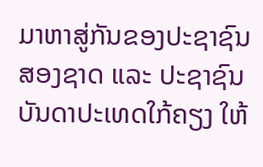ມາຫາສູ່ກັນຂອງປະຊາຊົນສອງຊາດ ແລະ ປະຊາຊົນບັນດາປະເທດໃກ້ຄຽງ ໃຫ້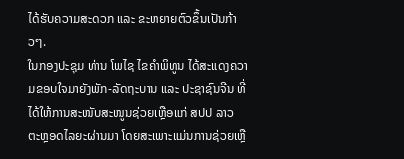ໄດ້ຮັບຄວາມສະດວກ ແລະ ຂະຫຍາຍຕົວຂຶ້ນເປັນກ້າວໆ.
ໃນກອງປະຊຸມ ທ່ານ ໂພໄຊ ໄຂຄໍາພິທູນ ໄດ້ສະແດງຄວາມຂອບໃຈມາຍັງພັກ-ລັດຖະບານ ແລະ ປະຊາຊົນຈີນ ທີ່ໄດ້ໃຫ້ການສະໜັບສະໜູນຊ່ວຍເຫຼືອແກ່ ສປປ ລາວ ຕະຫຼອດໄລຍະຜ່ານມາ ໂດຍສະເພາະແມ່ນການຊ່ວຍເຫຼື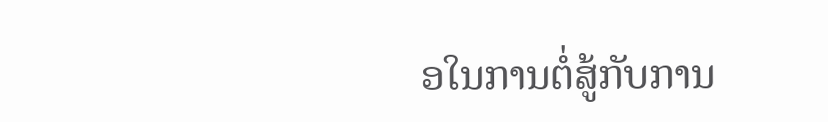ອໃນການຕໍ່ສູ້ກັບການ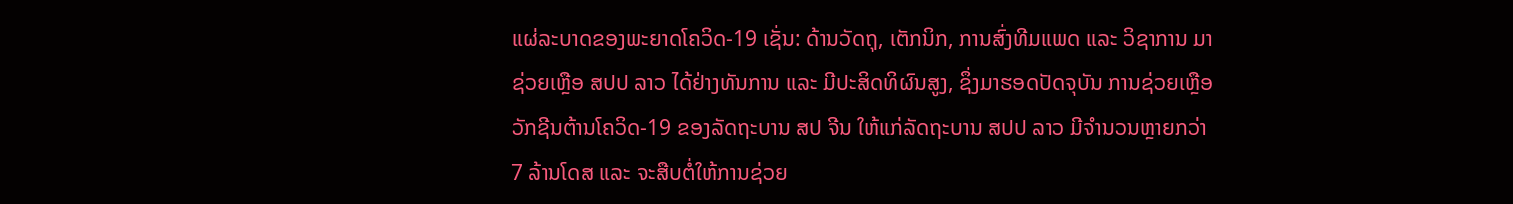ແຜ່ລະບາດຂອງພະຍາດໂຄວິດ-19 ເຊັ່ນ: ດ້ານວັດຖຸ, ເຕັກນິກ, ການສົ່ງທີມແພດ ແລະ ວິຊາການ ມາຊ່ວຍເຫຼືອ ສປປ ລາວ ໄດ້ຢ່າງທັນການ ແລະ ມີປະສິດທິຜົນສູງ, ຊຶ່ງມາຮອດປັດຈຸບັນ ການຊ່ວຍເຫຼືອວັກຊີນຕ້ານໂຄວິດ-19 ຂອງລັດຖະບານ ສປ ຈີນ ໃຫ້ແກ່ລັດຖະບານ ສປປ ລາວ ມີຈຳນວນຫຼາຍກວ່າ 7 ລ້ານໂດສ ແລະ ຈະສືບຕໍ່ໃຫ້ການຊ່ວຍ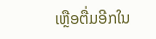ເຫຼືອຕື່ມອີກໃນ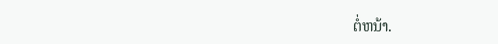ຕໍ່ຫນ້າ.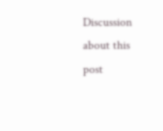Discussion about this post